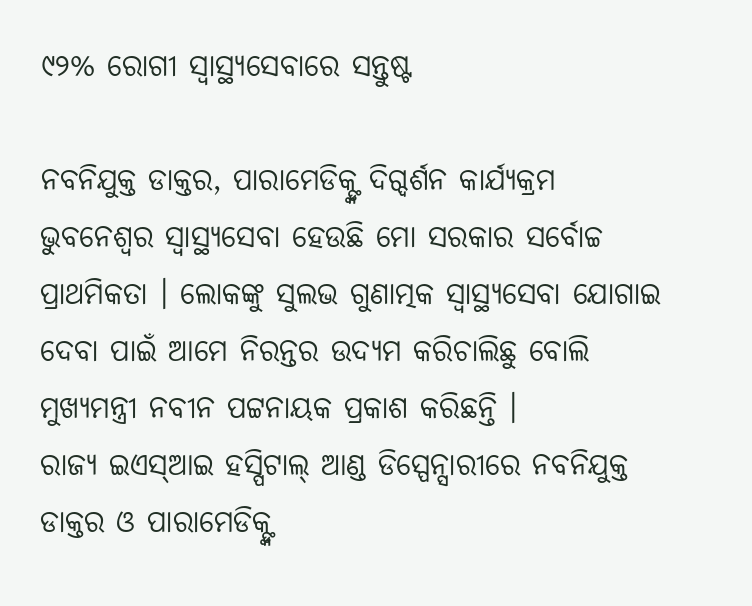୯୨% ରୋଗୀ ସ୍ୱାସ୍ଥ୍ୟସେବାରେ ସନ୍ତୁଷ୍ଟ

ନବନିଯୁକ୍ତ ଡାକ୍ତର, ପାରାମେଡିକ୍ଙ୍କ ଦିଗ୍ଦର୍ଶନ କାର୍ଯ୍ୟକ୍ରମ
ଭୁବନେଶ୍ୱର ସ୍ୱାସ୍ଥ୍ୟସେବା ହେଉଛି ମୋ ସରକାର ସର୍ବୋଚ୍ଚ ପ୍ରାଥମିକତା । ଲୋକଙ୍କୁ ସୁଲଭ ଗୁଣାତ୍ମକ ସ୍ୱାସ୍ଥ୍ୟସେବା ଯୋଗାଇ ଦେବା ପାଇଁ ଆମେ ନିରନ୍ତର ଉଦ୍ୟମ କରିଚାଲିଛୁ ବୋଲି ମୁଖ୍ୟମନ୍ତ୍ରୀ ନବୀନ ପଟ୍ଟନାୟକ ପ୍ରକାଶ କରିଛନ୍ତି ।
ରାଜ୍ୟ ଇଏସ୍ଆଇ ହସ୍ପିଟାଲ୍ ଆଣ୍ଡ ଡିସ୍ପେନ୍ସାରୀରେ ନବନିଯୁକ୍ତ ଡାକ୍ତର ଓ ପାରାମେଡିକ୍ଙ୍କ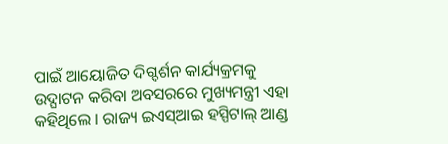ପାଇଁ ଆୟୋଜିତ ଦିଗ୍ଦର୍ଶନ କାର୍ଯ୍ୟକ୍ରମକୁ ଉଦ୍ଘାଟନ କରିବା ଅବସରରେ ମୁଖ୍ୟମନ୍ତ୍ରୀ ଏହା କହିଥିଲେ । ରାଜ୍ୟ ଇଏସ୍ଆଇ ହସ୍ପିଟାଲ୍ ଆଣ୍ଡ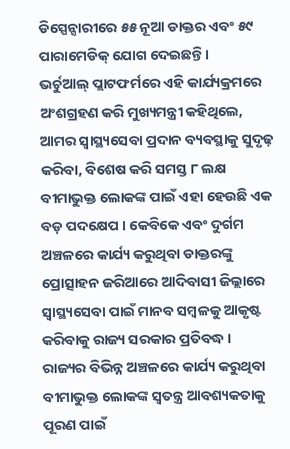ଡିସ୍ପେନ୍ସାରୀରେ ୫୫ ନୂଆ ଡାକ୍ତର ଏବଂ ୫୯ ପାରାମେଡିକ୍ ଯୋଗ ଦେଇଛନ୍ତି ।
ଭର୍ଚୁଆଲ୍ ପ୍ଲାଟଫର୍ମରେ ଏହି କାର୍ଯ୍ୟକ୍ରମରେ ଅଂଶଗ୍ରହଣ କରି ମୁଖ୍ୟମନ୍ତ୍ରୀ କହିଥିଲେ, ଆମର ସ୍ୱାସ୍ଥ୍ୟସେବା ପ୍ରଦାନ ବ୍ୟବସ୍ଥାକୁ ସୁଦୃଢ଼ କରିବା, ବିଶେଷ କରି ସମସ୍ତ ୮ ଲକ୍ଷ ବୀମାଭୁକ୍ତ ଲୋକଙ୍କ ପାଇଁ ଏହା ହେଉଛି ଏକ ବଡ଼ ପଦକ୍ଷେପ । କେବିକେ ଏବଂ ଦୁର୍ଗମ ଅଞ୍ଚଳରେ କାର୍ଯ୍ୟ କରୁଥିବା ଡାକ୍ତରଙ୍କୁ ପ୍ରୋତ୍ସାହନ ଜରିଆରେ ଆଦିବାସୀ ଜିଲ୍ଲାରେ ସ୍ୱାସ୍ଥ୍ୟସେବା ପାଇଁ ମାନବ ସମ୍ବଳକୁ ଆକୃଷ୍ଟ କରିବାକୁ ରାଜ୍ୟ ସରକାର ପ୍ରତିବଦ୍ଧ । ରାଜ୍ୟର ବିଭିନ୍ନ ଅଞ୍ଚଳରେ କାର୍ଯ୍ୟ କରୁଥିବା ବୀମାଭୁକ୍ତ ଲୋକଙ୍କ ସ୍ୱତନ୍ତ୍ର ଆବଶ୍ୟକତାକୁ ପୂରଣ ପାଇଁ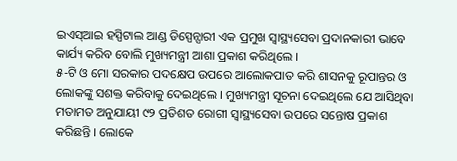ଇଏସ୍ଆଇ ହସ୍ପିଟାଲ ଆଣ୍ଡ ଡିସ୍ପେନ୍ସାରୀ ଏକ ପ୍ରମୁଖ ସ୍ୱାସ୍ଥ୍ୟସେବା ପ୍ରଦାନକାରୀ ଭାବେ କାର୍ଯ୍ୟ କରିବ ବୋଲି ମୁଖ୍ୟମନ୍ତ୍ରୀ ଆଶା ପ୍ରକାଶ କରିଥିଲେ ।
୫-ଟି ଓ ମୋ ସରକାର ପଦକ୍ଷେପ ଉପରେ ଆଲୋକପାତ କରି ଶାସନକୁ ରୂପାନ୍ତର ଓ ଲୋକଙ୍କୁ ସଶକ୍ତ କରିବାକୁ ଦେଇଥିଲେ । ମୁଖ୍ୟମନ୍ତ୍ରୀ ସୂଚନା ଦେଇଥିଲେ ଯେ ଆସିଥିବା ମତାମତ ଅନୁଯାୟୀ ୯୨ ପ୍ରତିଶତ ରୋଗୀ ସ୍ୱାସ୍ଥ୍ୟସେବା ଉପରେ ସନ୍ତୋଷ ପ୍ରକାଶ କରିଛନ୍ତି । ଲୋକେ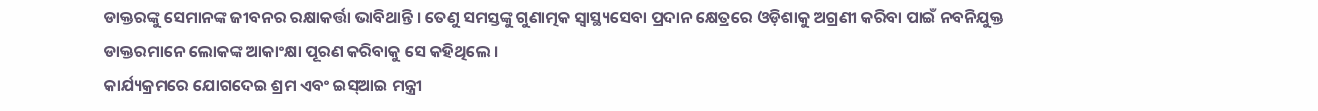ଡାକ୍ତରଙ୍କୁ ସେମାନଙ୍କ ଜୀବନର ରକ୍ଷାକର୍ତ୍ତା ଭାବିଥାନ୍ତି । ତେଣୁ ସମସ୍ତଙ୍କୁ ଗୁଣାତ୍ମକ ସ୍ୱାସ୍ଥ୍ୟସେବା ପ୍ରଦାନ କ୍ଷେତ୍ରରେ ଓଡ଼ିଶାକୁ ଅଗ୍ରଣୀ କରିବା ପାଇଁ ନବନିଯୁକ୍ତ ଡାକ୍ତରମାନେ ଲୋକଙ୍କ ଆକାଂକ୍ଷା ପୂରଣ କରିବାକୁ ସେ କହିଥିଲେ ।
କାର୍ଯ୍ୟକ୍ରମରେ ଯୋଗଦେଇ ଶ୍ରମ ଏବଂ ଇସ୍ଆଇ ମନ୍ତ୍ରୀ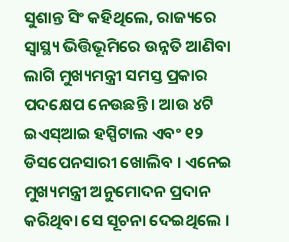ସୁଶାନ୍ତ ସିଂ କହିଥିଲେ, ରାଜ୍ୟରେ ସ୍ୱାସ୍ଥ୍ୟ ଭିତ୍ତିଭୂମିରେ ଉନ୍ନତି ଆଣିବା ଲାଗି ମୁଖ୍ୟମନ୍ତ୍ରୀ ସମସ୍ତ ପ୍ରକାର ପଦକ୍ଷେପ ନେଉଛନ୍ତି । ଆଉ ୪ଟି ଇଏସ୍ଆଇ ହସ୍ପିଟାଲ ଏବଂ ୧୨ ଡିସପେନସାରୀ ଖୋଲିବ । ଏନେଇ ମୁଖ୍ୟମନ୍ତ୍ରୀ ଅନୁମୋଦନ ପ୍ରଦାନ କରିଥିବା ସେ ସୂଚନା ଦେଇଥିଲେ ।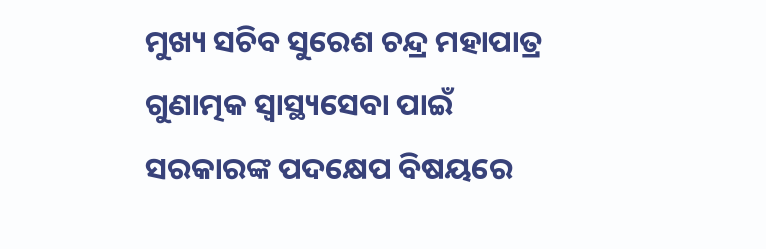ମୁଖ୍ୟ ସଚିବ ସୁରେଶ ଚନ୍ଦ୍ର ମହାପାତ୍ର ଗୁଣାତ୍ମକ ସ୍ୱାସ୍ଥ୍ୟସେବା ପାଇଁ ସରକାରଙ୍କ ପଦକ୍ଷେପ ବିଷୟରେ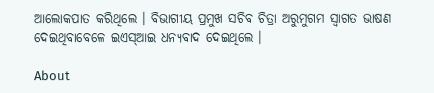ଆଲୋକପାତ କରିଥିଲେ । ବିଭାଗୀୟ ପ୍ରମୁଖ ସଚିବ ଚିତ୍ରା ଅରୁମୁଗମ ସ୍ୱାଗତ ଭାଷଣ ଦେଇଥିବାବେଳେ ଇଏସ୍ଆଇ ଧନ୍ୟବାଦ ଦେଇଥିଲେ ।

About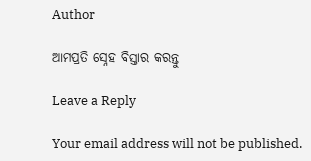Author

ଆମପ୍ରତି ସ୍ନେହ ବିସ୍ତାର କରନ୍ତୁ

Leave a Reply

Your email address will not be published.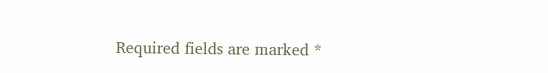Required fields are marked *